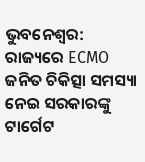ଭୁବନେଶ୍ବର: ରାଜ୍ୟରେ ECMO ଜନିତ ଚିକିତ୍ସା ସମସ୍ୟା ନେଇ ସରକାରଙ୍କୁ ଟାର୍ଗେଟ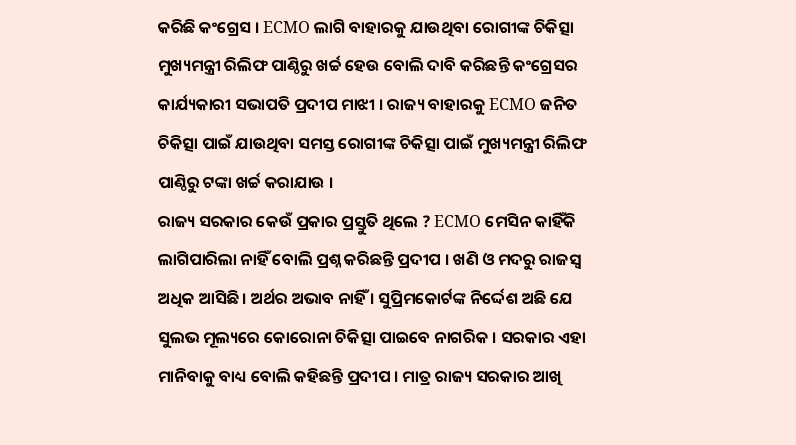କରିଛି କଂଗ୍ରେସ । ECMO ଲାଗି ବାହାରକୁ ଯାଉଥିବା ରୋଗୀଙ୍କ ଚିକିତ୍ସା ମୁଖ୍ୟମନ୍ତ୍ରୀ ରିଲିଫ ପାଣ୍ଠିରୁ ଖର୍ଚ୍ଚ ହେଉ ବୋଲି ଦାବି କରିଛନ୍ତି କଂଗ୍ରେସର କାର୍ଯ୍ୟକାରୀ ସଭାପତି ପ୍ରଦୀପ ମାଝୀ । ରାଜ୍ୟ ବାହାରକୁ ECMO ଜନିତ ଚିକିତ୍ସା ପାଇଁ ଯାଉଥିବା ସମସ୍ତ ରୋଗୀଙ୍କ ଚିକିତ୍ସା ପାଇଁ ମୁଖ୍ୟମନ୍ତ୍ରୀ ରିଲିଫ ପାଣ୍ଠିରୁ ଟଙ୍କା ଖର୍ଚ୍ଚ କରାଯାଉ ।
ରାଜ୍ୟ ସରକାର କେଉଁ ପ୍ରକାର ପ୍ରସ୍ତୁତି ଥିଲେ ? ECMO ମେସିନ କାହିଁକି ଲାଗିପାରିଲା ନାହିଁ ବୋଲି ପ୍ରଶ୍ନ କରିଛନ୍ତି ପ୍ରଦୀପ । ଖଣି ଓ ମଦରୁ ରାଜସ୍ବ ଅଧିକ ଆସିଛି । ଅର୍ଥର ଅଭାବ ନାହିଁ । ସୁପ୍ରିମକୋର୍ଟଙ୍କ ନିର୍ଦ୍ଦେଶ ଅଛି ଯେ ସୁଲଭ ମୂଲ୍ୟରେ କୋରୋନା ଚିକିତ୍ସା ପାଇବେ ନାଗରିକ । ସରକାର ଏହା ମାନିବାକୁ ବାଧ୍ୟ ବୋଲି କହିଛନ୍ତି ପ୍ରଦୀପ । ମାତ୍ର ରାଜ୍ୟ ସରକାର ଆଖି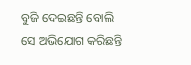ବୁଜି ଦେଇଛନ୍ତି ବୋଲି ସେ ଅଭିଯୋଗ କରିଛନ୍ତି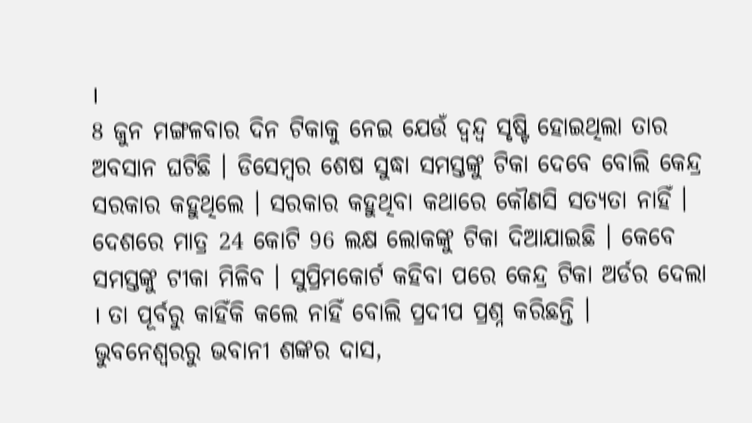।
8 ଜୁନ ମଙ୍ଗଳବାର ଦିନ ଟିକାକୁ ନେଇ ଯେଉଁ ଦ୍ୱନ୍ଦ୍ୱ ସୃଷ୍ଟି ହୋଇଥିଲା ତାର ଅବସାନ ଘଟିଛି । ଡିସେମ୍ବର ଶେଷ ସୁଦ୍ଧା ସମସ୍ତଙ୍କୁ ଟିକା ଦେବେ ବୋଲି କେନ୍ଦ୍ର ସରକାର କହୁଥିଲେ । ସରକାର କହୁଥିବା କଥାରେ କୌଣସି ସତ୍ୟତା ନାହିଁ । ଦେଶରେ ମାତ୍ର 24 କୋଟି 96 ଲକ୍ଷ ଲୋକଙ୍କୁ ଟିକା ଦିଆଯାଇଛି । କେବେ ସମସ୍ତଙ୍କୁ ଟୀକା ମିଳିବ । ସୁପ୍ରିମକୋର୍ଟ କହିବା ପରେ କେନ୍ଦ୍ର ଟିକା ଅର୍ଡର ଦେଲା । ତା ପୂର୍ବରୁ କାହିଁକି କଲେ ନାହିଁ ବୋଲି ପ୍ରଦୀପ ପ୍ରଶ୍ନ କରିଛନ୍ତି ।
ଭୁବନେଶ୍ବରରୁ ଭବାନୀ ଶଙ୍କର ଦାସ,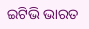ଇଟିଭି ଭାରତ